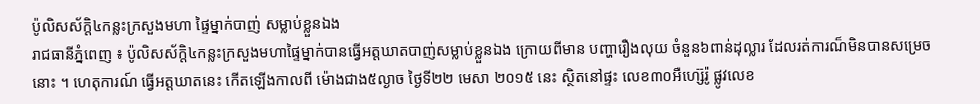ប៉ូលិសស័ក្តិ៤កន្លះក្រសួងមហា ផ្ទៃម្នាក់បាញ់ សម្លាប់ខ្លួនឯង
រាជធានីភ្នំពេញ ៖ ប៉ូលិសស័ក្តិ៤កន្លះក្រសួងមហាផ្ទៃម្នាក់បានធ្វើអត្តឃាតបាញ់សម្លាប់ខ្លួនឯង ក្រោយពីមាន បញ្ហារឿងលុយ ចំនួន៦ពាន់ដុល្លារ ដែលរត់ការណ៏មិនបានសម្រេចនោះ ។ ហេតុការណ៍ ធ្វើអត្តឃាតនេះ កើតឡើងកាលពី ម៉ោងជាង៥ល្ងាច ថ្ងៃទី២២ មេសា ២០១៥ នេះ ស្ថិតនៅផ្ទះ លេខ៣០អឺហ្ស៊េរ៉ូ ផ្លូវលេខ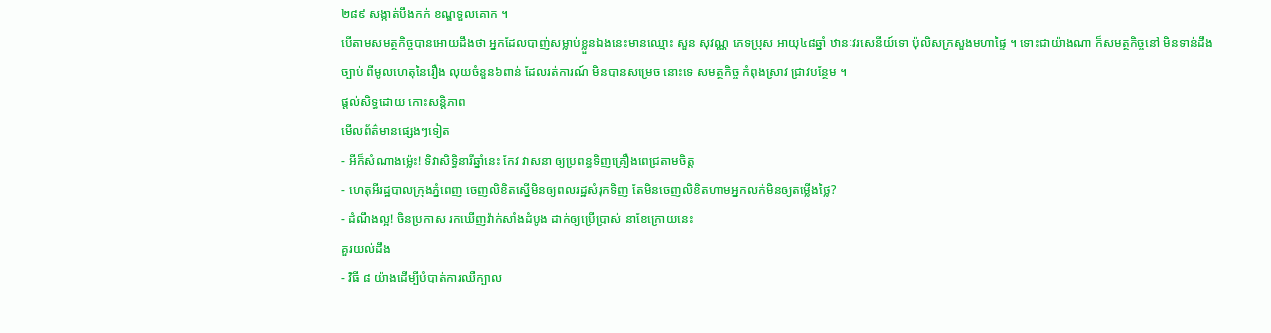២៨៩ សង្កាត់បឹងកក់ ខណ្ឌទួលគោក ។
បើតាមសមត្ថកិច្ចបានអោយដឹងថា អ្នកដែលបាញ់សម្លាប់ខ្លួនឯងនេះមានឈ្មោះ សួន សុវណ្ណ ភេទប្រុស អាយុ៤៨ឆ្នាំ ឋានៈវរសេនីយ៍ទោ ប៉ុលិសក្រសួងមហាផ្ទៃ ។ ទោះជាយ៉ាងណា ក៏សមត្ថកិច្ចនៅ មិនទាន់ដឹងច្បាប់ ពីមូលហេតុនៃរឿង លុយចំនួន៦ពាន់ ដែលរត់ការណ៍ មិនបានសម្រេច នោះទេ សមត្ថកិច្ច កំពុងស្រាវ ជ្រាវបន្ថែម ។
ផ្តល់សិទ្ធដោយ កោះសន្តិភាព
មើលព័ត៌មានផ្សេងៗទៀត
- អីក៏សំណាងម្ល៉េះ! ទិវាសិទ្ធិនារីឆ្នាំនេះ កែវ វាសនា ឲ្យប្រពន្ធទិញគ្រឿងពេជ្រតាមចិត្ត
- ហេតុអីរដ្ឋបាលក្រុងភ្នំពេញ ចេញលិខិតស្នើមិនឲ្យពលរដ្ឋសំរុកទិញ តែមិនចេញលិខិតហាមអ្នកលក់មិនឲ្យតម្លើងថ្លៃ?
- ដំណឹងល្អ! ចិនប្រកាស រកឃើញវ៉ាក់សាំងដំបូង ដាក់ឲ្យប្រើប្រាស់ នាខែក្រោយនេះ
គួរយល់ដឹង
- វិធី ៨ យ៉ាងដើម្បីបំបាត់ការឈឺក្បាល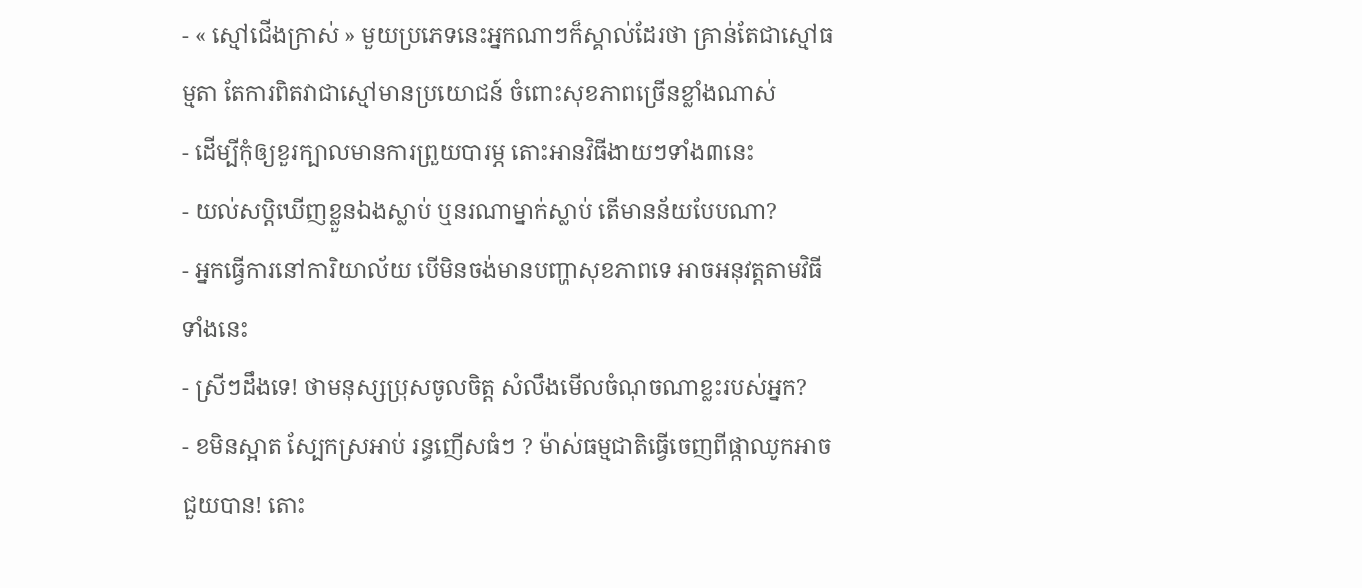- « ស្មៅជើងក្រាស់ » មួយប្រភេទនេះអ្នកណាៗក៏ស្គាល់ដែរថា គ្រាន់តែជាស្មៅធម្មតា តែការពិតវាជាស្មៅមានប្រយោជន៍ ចំពោះសុខភាពច្រើនខ្លាំងណាស់
- ដើម្បីកុំឲ្យខួរក្បាលមានការព្រួយបារម្ភ តោះអានវិធីងាយៗទាំង៣នេះ
- យល់សប្តិឃើញខ្លួនឯងស្លាប់ ឬនរណាម្នាក់ស្លាប់ តើមានន័យបែបណា?
- អ្នកធ្វើការនៅការិយាល័យ បើមិនចង់មានបញ្ហាសុខភាពទេ អាចអនុវត្តតាមវិធីទាំងនេះ
- ស្រីៗដឹងទេ! ថាមនុស្សប្រុសចូលចិត្ត សំលឹងមើលចំណុចណាខ្លះរបស់អ្នក?
- ខមិនស្អាត ស្បែកស្រអាប់ រន្ធញើសធំៗ ? ម៉ាស់ធម្មជាតិធ្វើចេញពីផ្កាឈូកអាចជួយបាន! តោះ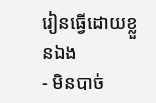រៀនធ្វើដោយខ្លួនឯង
- មិនបាច់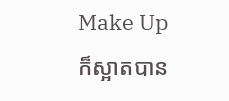Make Up ក៏ស្អាតបាន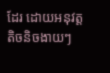ដែរ ដោយអនុវត្តតិចនិចងាយៗ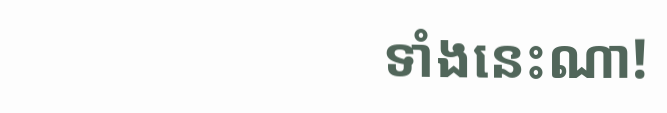ទាំងនេះណា!